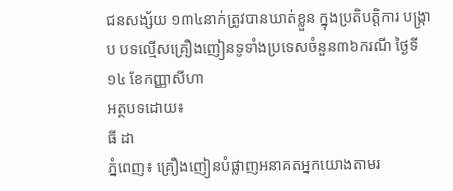ជនសង្ស័យ ១៣៤នាក់ត្រូវបានឃាត់ខ្លួន ក្នុងប្រតិបត្តិការ បង្ក្រាប បទល្មើសគ្រឿងញៀនទូទាំងប្រទេសចំនួន៣៦ករណី ថ្ងៃទី១៤ ខែកញ្ញាសីហា
អត្ថបទដោយ៖
ធី ដា
ភ្នំពេញ៖ គ្រឿងញៀនបំផ្លាញអនាគតអ្នកយោងតាមរ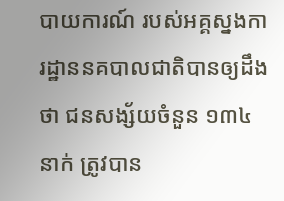បាយការណ៍ របស់អគ្គស្នងការដ្ឋាននគបាលជាតិបានឲ្យដឹងថា ជនសង្ស័យចំនួន ១៣៤នាក់ ត្រូវបាន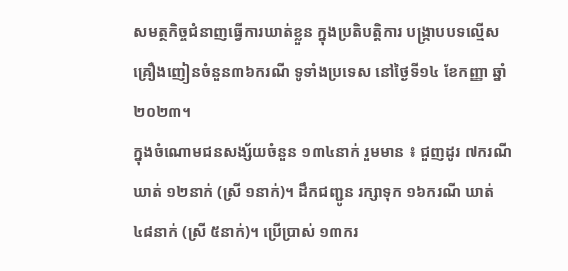សមត្ថកិច្ចជំនាញធ្វេីការឃាត់ខ្លួន ក្នុងប្រតិបត្តិការ បង្ក្រាបបទល្មើសគ្រឿងញៀនចំនួន៣៦ករណី ទូទាំងប្រទេស នៅថ្ងៃទី១៤ ខែកញ្ញា ឆ្នាំ២០២៣។
ក្នុងចំណោមជនសង្ស័យចំនួន ១៣៤នាក់ រួមមាន ៖ ជួញដូរ ៧ករណី ឃាត់ ១២នាក់ (ស្រី ១នាក់)។ ដឹកជញ្ជូន រក្សាទុក ១៦ករណី ឃាត់ ៤៨នាក់ (ស្រី ៥នាក់)។ ប្រើប្រាស់ ១៣ករ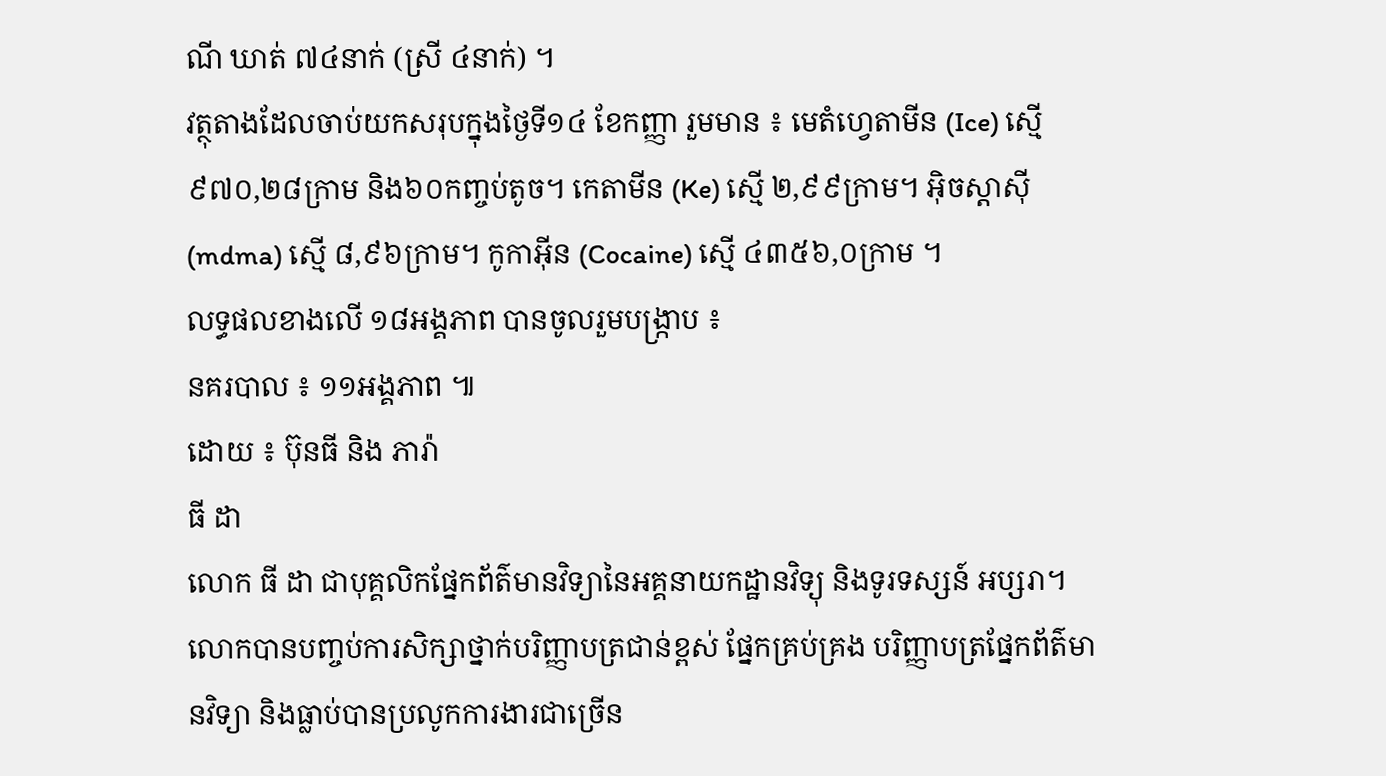ណី ឃាត់ ៧៤នាក់ (ស្រី ៤នាក់) ។
វត្ថុតាងដែលចាប់យកសរុបក្នុងថ្ងៃទី១៤ ខែកញ្ញា រួមមាន ៖ មេតំហ្វេតាមីន (Ice) ស្មើ ៩៧០,២៨ក្រាម និង៦០កញ្ចប់តូច។ កេតាមីន (Ke) ស្មើ ២,៩៩ក្រាម។ អុិចស្តាសុី (mdma) ស្មើ ៨,៩៦ក្រាម។ កូកាអុីន (Cocaine) ស្មើ ៤៣៥៦,០ក្រាម ។
លទ្ធផលខាងលើ ១៨អង្គភាព បានចូលរួមបង្ក្រាប ៖
នគរបាល ៖ ១១អង្គភាព ៕
ដោយ ៖ ប៊ុនធី និង ភារ៉ា
ធី ដា
លោក ធី ដា ជាបុគ្គលិកផ្នែកព័ត៌មានវិទ្យានៃអគ្គនាយកដ្ឋានវិទ្យុ និងទូរទស្សន៍ អប្សរា។ លោកបានបញ្ចប់ការសិក្សាថ្នាក់បរិញ្ញាបត្រជាន់ខ្ពស់ ផ្នែកគ្រប់គ្រង បរិញ្ញាបត្រផ្នែកព័ត៌មានវិទ្យា និងធ្លាប់បានប្រលូកការងារជាច្រើន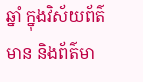ឆ្នាំ ក្នុងវិស័យព័ត៌មាន និងព័ត៌មា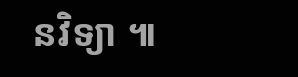នវិទ្យា ៕